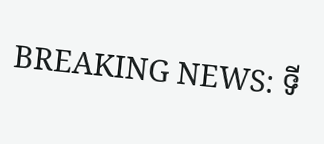BREAKING NEWS: ទី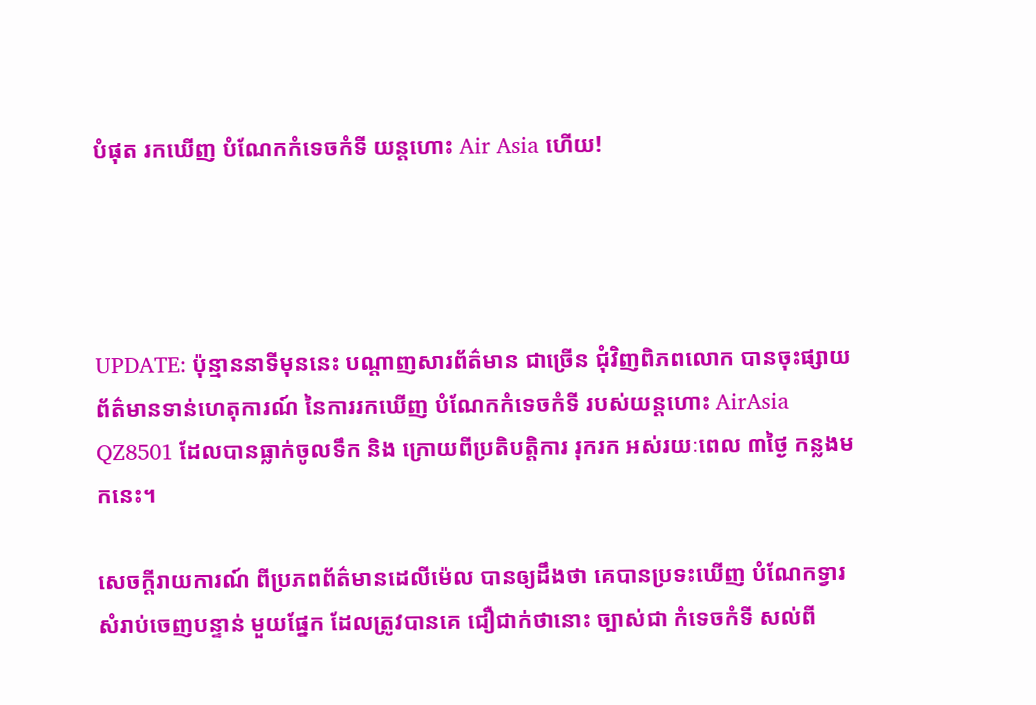បំផុត រកឃើញ បំណែកកំទេចកំទី យន្តហោះ Air Asia ហើយ!




UPDATE: ប៉ុន្មាននាទីមុននេះ បណ្តាញសារព័ត៌មាន ជាច្រើន ជុំវិញពិភពលោក បានចុះផ្សាយ ព័ត៌មានទាន់ហេតុការណ៍ នៃការរកឃើញ បំណែកកំទេចកំទី របស់យន្តហោះ AirAsia QZ8501 ដែលបានធ្លាក់ចូលទឹក និង ក្រោយពីប្រតិបត្តិការ រុករក អស់រយៈពេល ៣ថ្ងៃ កន្លងមកនេះ។

សេចក្តីរាយការណ៍ ពីប្រភពព័ត៌មានដេលីម៉េល បានឲ្យដឹងថា គេបានប្រទះឃើញ បំណែកទ្វារ សំរាប់ចេញបន្ទាន់ មួយផ្នែក ដែលត្រូវបានគេ ជឿជាក់ថានោះ ច្បាស់ជា កំទេចកំទី សល់ពី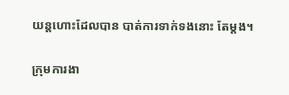យន្តហោះដែលបាន បាត់ការទាក់ទងនោះ តែម្តង។

ក្រុមការងា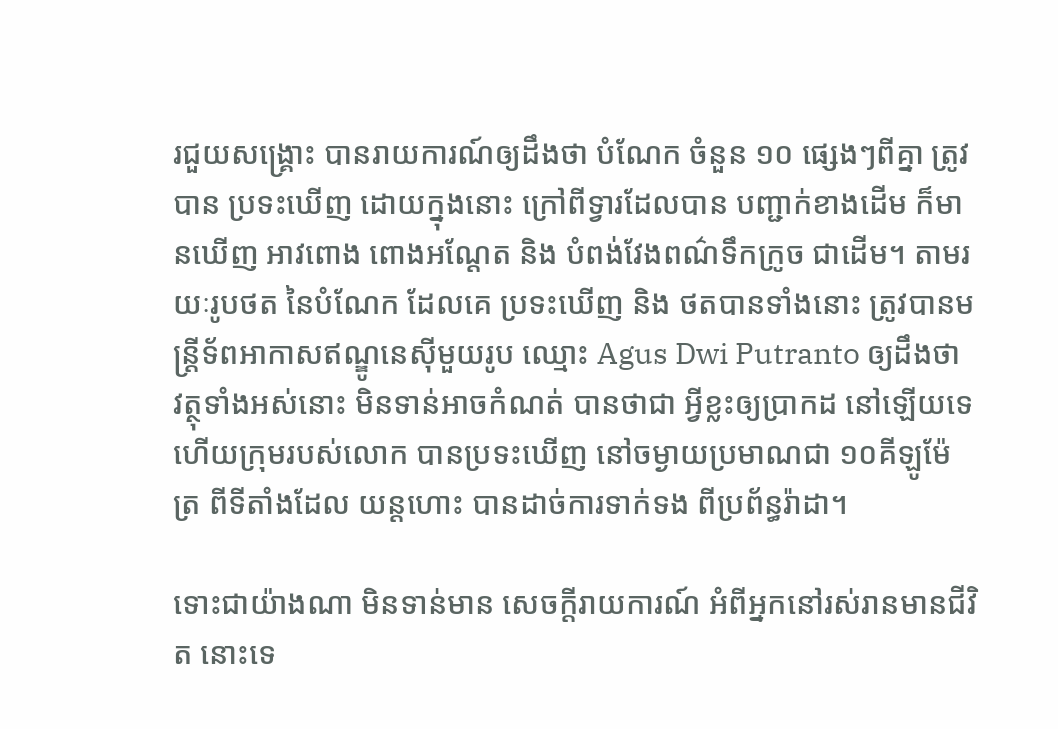រជួយសង្គ្រោះ បានរាយការណ៍ឲ្យដឹងថា បំណែក ចំនួន ១០ ផ្សេងៗពីគ្នា ត្រូវបាន ប្រទះឃើញ ដោយក្នុងនោះ ក្រៅពីទ្វារដែលបាន បញ្ជាក់ខាងដើម ក៏មានឃើញ អាវពោង ពោងអណ្តែត និង បំពង់វែងពណ៌ទឹកក្រូច ជាដើម។ តាមរយៈរូបថត នៃបំណែក ដែលគេ ប្រទះឃើញ និង ថតបានទាំងនោះ ត្រូវបានមន្ត្រីទ័ពអាកាសឥណ្ឌូនេស៊ីមួយរូប ឈ្មោះ Agus Dwi Putranto ឲ្យដឹងថា វត្ថុទាំងអស់នោះ មិនទាន់អាចកំណត់ បានថាជា អ្វីខ្លះឲ្យប្រាកដ នៅឡើយទេ ហើយក្រុមរបស់លោក បានប្រទះឃើញ នៅចម្ងាយប្រមាណជា ១០គីឡូម៉ែត្រ ពីទីតាំងដែល យន្តហោះ បានដាច់ការទាក់ទង ពីប្រព័ន្ធរ៉ាដា។

ទោះជាយ៉ាងណា មិនទាន់មាន សេចក្តីរាយការណ៍ អំពីអ្នកនៅរស់រានមានជីវិត នោះទេ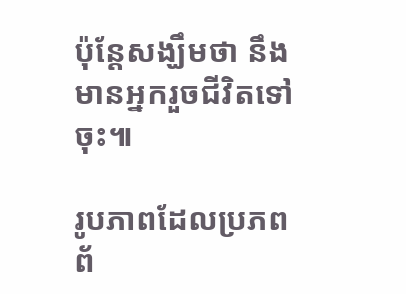ប៉ុន្តែសង្ឃឹមថា នឹងមានអ្នករួចជីវិតទៅចុះ៕

រូបភាពដែលប្រភពព័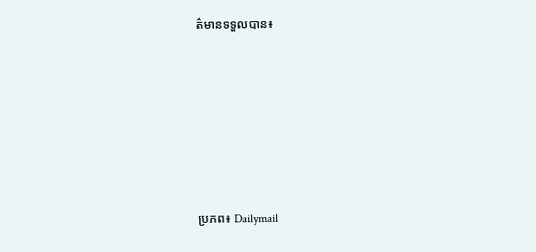ត៌មានទទួលបាន៖






ប្រភព៖ Dailymail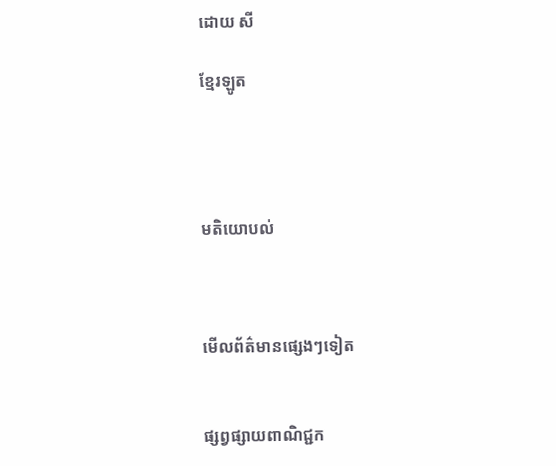ដោយ សី

ខ្មែរឡូត




មតិយោបល់



មើលព័ត៌មានផ្សេងៗទៀត


ផ្សព្វផ្សាយពាណិជ្ជក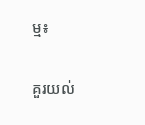ម្ម៖

គួរយល់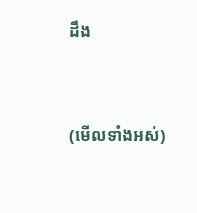ដឹង


(មើលទាំងអស់)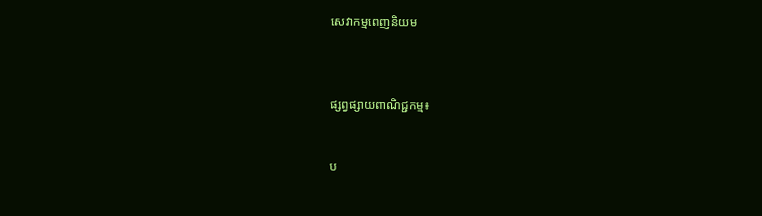សេវាកម្មពេញនិយម



ផ្សព្វផ្សាយពាណិជ្ជកម្ម៖


ប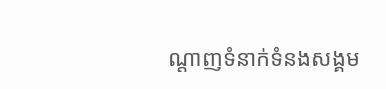ណ្តាញទំនាក់ទំនងសង្គម